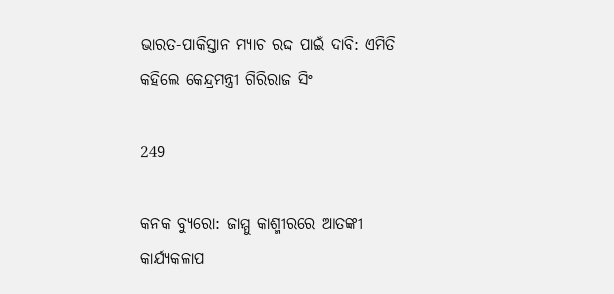ଭାରତ-ପାକିସ୍ତାନ ମ୍ୟାଚ ରଦ୍ଦ ପାଇଁ ଦାବି: ଏମିତି କହିଲେ କେନ୍ଦ୍ରମନ୍ତ୍ରୀ ଗିରିରାଜ ସିଂ

249

କନକ ବ୍ୟୁରୋ: ଜାମ୍ମୁ କାଶ୍ମୀରରେ ଆତଙ୍କୀ କାର୍ଯ୍ୟକଳାପ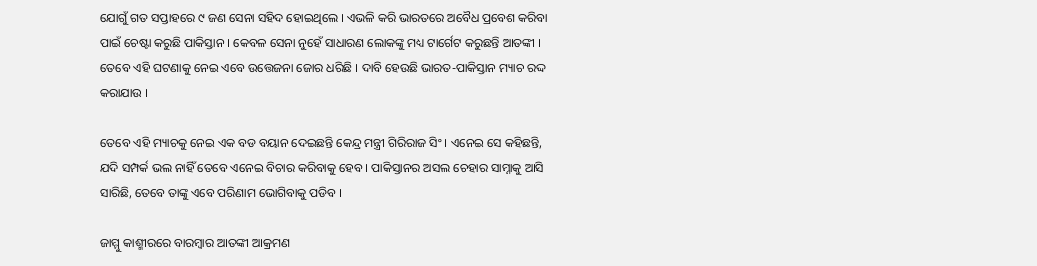ଯୋଗୁଁ ଗତ ସପ୍ତାହରେ ୯ ଜଣ ସେନା ସହିଦ ହୋଇଥିଲେ । ଏଭଳି କରି ଭାରତରେ ଅବୈଧ ପ୍ରବେଶ କରିବା ପାଇଁ ଚେଷ୍ଟା କରୁଛି ପାକିସ୍ତାନ । କେବଳ ସେନା ନୁହେଁ ସାଧାରଣ ଲୋକଙ୍କୁ ମଧ୍ୟ ଟାର୍ଗେଟ କରୁଛନ୍ତି ଆତଙ୍କୀ । ତେବେ ଏହି ଘଟଣାକୁ ନେଇ ଏବେ ଉତ୍ତେଜନା ଜୋର ଧରିଛି । ଦାବି ହେଉଛି ଭାରତ-ପାକିସ୍ତାନ ମ୍ୟାଚ ରଦ୍ଦ କରାଯାଉ ।

ତେବେ ଏହି ମ୍ୟାଚକୁ ନେଇ ଏକ ବଡ ବୟାନ ଦେଇଛନ୍ତି କେନ୍ଦ୍ର ମନ୍ତ୍ରୀ ଗିରିରାଜ ସିଂ । ଏନେଇ ସେ କହିଛନ୍ତି, ଯଦି ସମ୍ପର୍କ ଭଲ ନାହିଁ ତେବେ ଏନେଇ ବିଚାର କରିବାକୁ ହେବ । ପାକିସ୍ତାନର ଅସଲ ଚେହାର ସାମ୍ନାକୁ ଆସି ସାରିଛି, ତେବେ ତାଙ୍କୁ ଏବେ ପରିଣାମ ଭୋଗିବାକୁ ପଡିବ ।

ଜାମ୍ମୁ କାଶ୍ମୀରରେ ବାରମ୍ବାର ଆତଙ୍କୀ ଆକ୍ରମଣ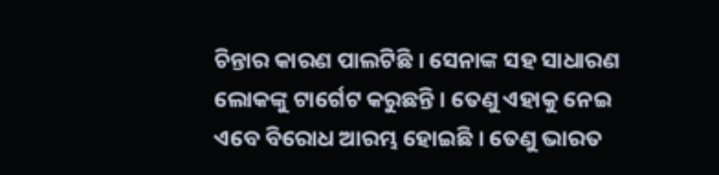ଚିନ୍ତାର କାରଣ ପାଲଟିଛି । ସେନାଙ୍କ ସହ ସାଧାରଣ ଲୋକଙ୍କୁ ଟାର୍ଗେଟ କରୁଛନ୍ତି । ତେଣୁ ଏହାକୁ ନେଇ ଏବେ ବିରୋଧ ଆରମ୍ଭ ହୋଇଛି । ତେଣୁ ଭାରତ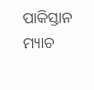ପାକିସ୍ତାନ ମ୍ୟାଚ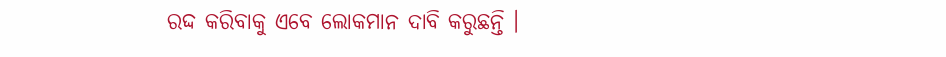ରଦ୍ଦ କରିବାକୁ ଏବେ ଲୋକମାନ ଦାବି କରୁଛନ୍ତି ।